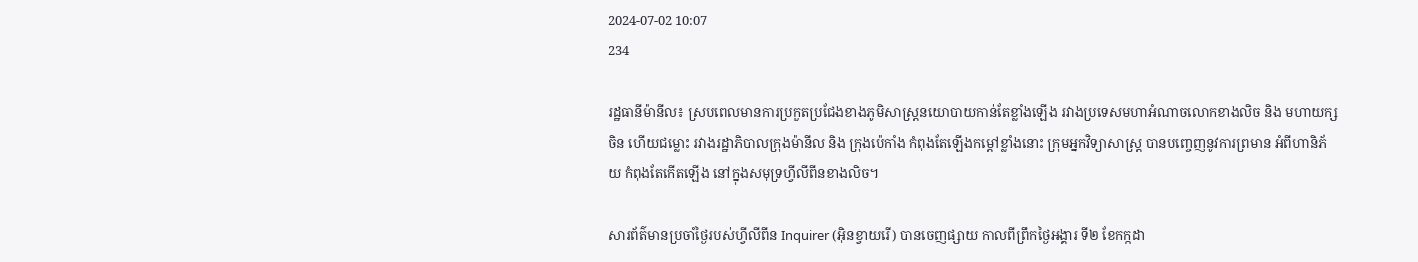2024-07-02 10:07
234

រដ្ឋធានីម៉ានីល៖ ស្របពេលមានការប្រកួតប្រជែងខាងភូមិសាស្ដ្រនយោបាយកាន់តែខ្លាំងឡើង រវាងប្រទេសមហាអំណាចលោកខាងលិច និង មហាយក្សចិន ហើយជម្លោះ រវាងរដ្ឋាភិបាលក្រុងម៉ានីល និង ក្រុងប៉េកាំង កំពុងតែឡើងកម្ដៅខ្លាំងនោះ ក្រុមអ្នកវិទ្យាសាស្រ្ដ បានបញ្ចេញនូវការព្រមាន អំពីហានិភ័យ កំពុងតែកើតឡើង នៅក្នុងសមុទ្រហ្វីលីពីនខាងលិច។

សារព័ត៌មានប្រចាំថ្ងៃរបស់ហ្វីលីពីន Inquirer (អ៊ិនខ្វាយរើ) បានចេញផ្សាយ កាលពីព្រឹកថ្ងៃអង្គារ ទី២ ខែកក្កដា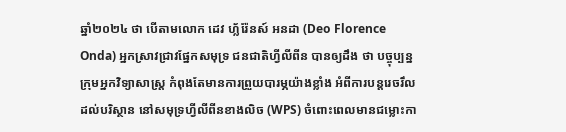ឆ្នាំ២០២៤ ថា បើតាមលោក ដេវ ហ្ល័រ៉ែនស៍ អនដា (Deo Florence Onda) អ្នកស្រាវជ្រាវផ្នែកសមុទ្រ ជនជាតិហ្វីលីពីន បានឲ្យដឹង ថា បច្ចុប្បន្ន ក្រុមអ្នកវិទ្យាសាស្រ្ដ កំពុងតែមានការព្រួយបារម្ភយ៉ាងខ្លាំង អំពីការបន្ដរេចរឹលដល់បរិស្ថាន នៅសមុទ្រហ្វីលីពីនខាងលិច (WPS) ចំពោះពេលមានជម្លោះកា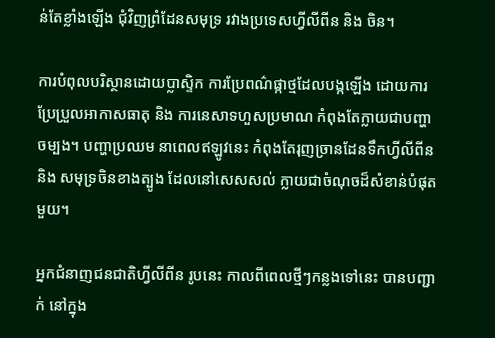ន់តែខ្លាំងឡើង ជុំវិញព្រំដែនសមុទ្រ រវាងប្រទេសហ្វីលីពីន និង ចិន។

ការបំពុលបរិស្ថានដោយប្លាស្ទិក ការប្រែពណ៌ផ្កាថ្មដែលបង្កឡើង ដោយការប្រែប្រួលអាកាសធាតុ និង ការនេសាទហួសប្រមាណ កំពុងតែក្លាយជាបញ្ហាចម្បង។ បញ្ហាប្រឈម នាពេលឥឡូវនេះ កំពុងតែរុញច្រានដែនទឹកហ្វីលីពីន និង សមុទ្រចិនខាងត្បូង ដែលនៅសេសសល់ ក្លាយជាចំណុចដ៏សំខាន់បំផុតមួយ។

អ្នកជំនាញជនជាតិហ្វីលីពីន រូបនេះ កាលពីពេលថ្មីៗកន្លងទៅនេះ បានបញ្ជាក់ នៅក្នុង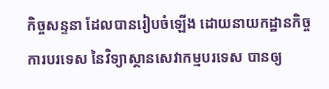កិច្ចសន្ទនា ដែលបានរៀបចំឡើង ដោយនាយកដ្ឋានកិច្ចការបរទេស នៃវិទ្យាស្ថានសេវាកម្មបរទេស បានឲ្យ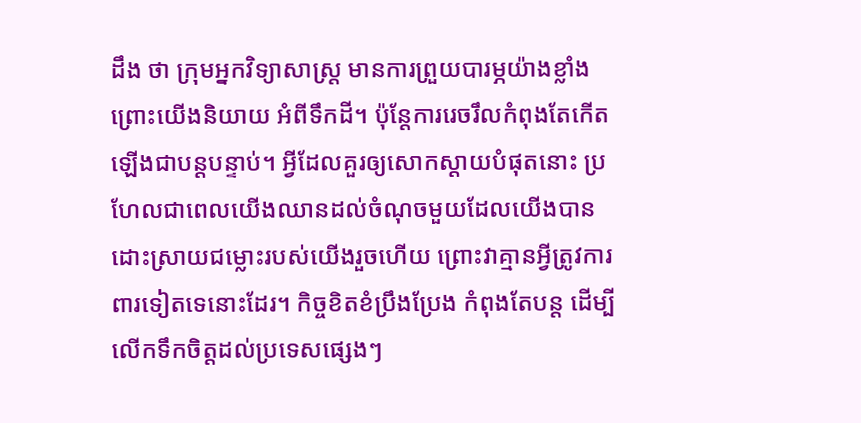ដឹង ថា ក្រុមអ្នកវិទ្យាសាស្ត្រ មានការព្រួយបារម្ភយ៉ាងខ្លាំង ព្រោះយើងនិយាយ អំពីទឹកដី។ ប៉ុន្តែការរេចរឹលកំពុងតែកើតឡើងជាបន្តបន្ទាប់។ អ្វីដែលគួរឲ្យសោកស្ដាយបំផុតនោះ ប្រហែលជាពេលយើងឈានដល់ចំណុចមួយដែលយើងបានដោះស្រាយជម្លោះរបស់យើងរួចហើយ ព្រោះវាគ្មានអ្វីត្រូវការពារទៀតទេនោះដែរ។ កិច្ចខិតខំប្រឹងប្រែង កំពុងតែបន្ត ដើម្បីលើកទឹកចិត្តដល់ប្រទេសផ្សេងៗ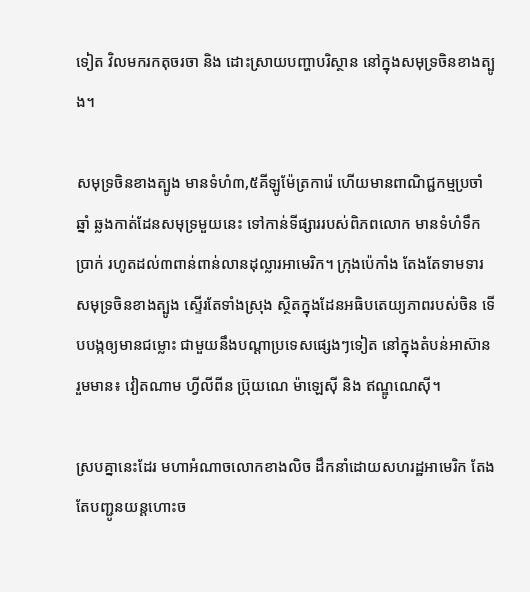ទៀត វិលមករកតុចរចា និង ដោះស្រាយបញ្ហាបរិស្ថាន នៅក្នុងសមុទ្រចិនខាងត្បូង។

សមុទ្រចិនខាងត្បូង មានទំហំ៣,៥គីឡូម៉ែត្រការ៉េ ហើយមានពាណិជ្ជកម្មប្រចាំឆ្នាំ ឆ្លងកាត់ដែនសមុទ្រមួយនេះ ទៅកាន់ទីផ្សាររបស់ពិភពលោក មានទំហំទឹកប្រាក់ រហូតដល់៣ពាន់ពាន់លានដុល្លារអាមេរិក។ ក្រុងប៉េកាំង តែងតែទាមទារសមុទ្រចិនខាងត្បូង ស្ទើរតែទាំងស្រុង ស្ថិតក្នុងដែនអធិបតេយ្យភាពរបស់ចិន ទើបបង្កឲ្យមានជម្លោះ ជាមួយនឹងបណ្ដាប្រទេសផ្សេងៗទៀត នៅក្នុងតំបន់អាស៊ាន រួមមាន៖ វៀតណាម ហ្វីលីពីន ប៊្រុយណេ ម៉ាឡេស៊ី និង ឥណ្ឌូណេស៊ី។

ស្របគ្នានេះដែរ មហាអំណាចលោកខាងលិច ដឹកនាំដោយសហរដ្ឋអាមេរិក តែងតែបញ្ជូនយន្ដហោះច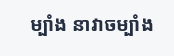ម្បាំង នាវាចម្បាំង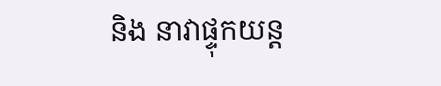និង នាវាផ្ទុកយន្ដ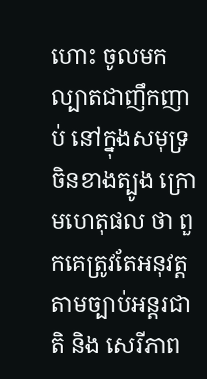ហោះ ចូលមកល្បាតជាញឹកញាប់ នៅក្នុងសមុទ្រចិនខាងត្បូង ក្រោមហេតុផល ថា ពួកគេត្រូវតែអនុវត្ដតាមច្បាប់អន្ដរជាតិ និង សេរីភាព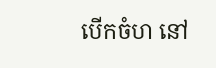បើកចំហ នៅ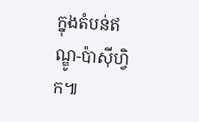ក្នុងតំបន់ឥណ្ឌូ-ប៉ាស៊ីហ្វិក៕